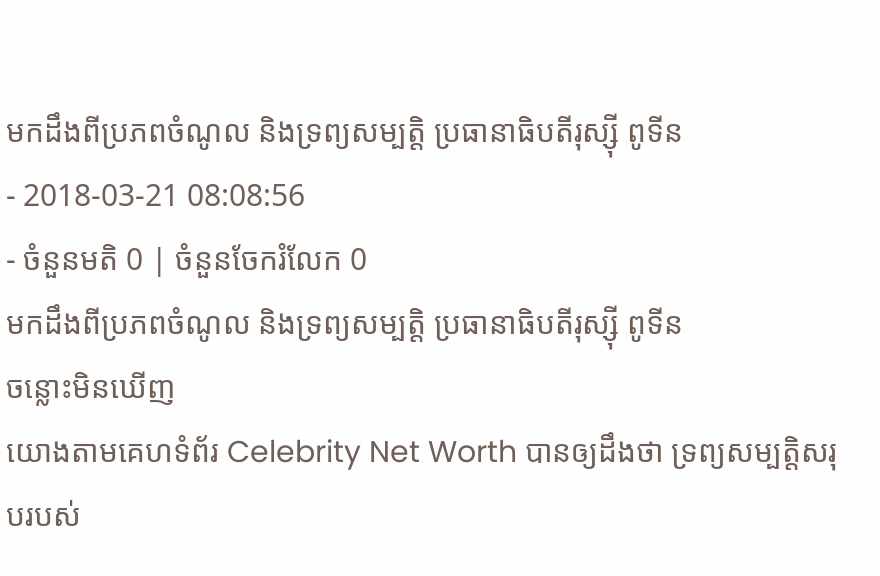មកដឹងពីប្រភពចំណូល និងទ្រព្យសម្បត្តិ ប្រធានាធិបតីរុស្ស៊ី ពូទីន
- 2018-03-21 08:08:56
- ចំនួនមតិ 0 | ចំនួនចែករំលែក 0
មកដឹងពីប្រភពចំណូល និងទ្រព្យសម្បត្តិ ប្រធានាធិបតីរុស្ស៊ី ពូទីន
ចន្លោះមិនឃើញ
យោងតាមគេហទំព័រ Celebrity Net Worth បានឲ្យដឹងថា ទ្រព្យសម្បត្តិសរុបរបស់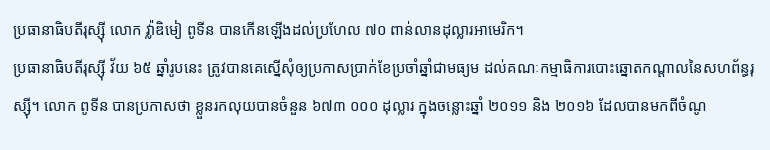ប្រធានាធិបតីរុស្ស៊ី លោក វ៉្លាឌិមៀ ពូទីន បានកើនឡើងដល់ប្រហែល ៧០ ពាន់លានដុល្លារអាមេរិក។
ប្រធានាធិបតីរុស្ស៊ី វ័យ ៦៥ ឆ្នាំរូបនេះ ត្រូវបានគេស្នើសុំឲ្យប្រកាសប្រាក់ខែប្រចាំឆ្នាំជាមធ្យម ដល់គណៈកម្មាធិការបោះឆ្នោតកណ្ដាលនៃសហព័ន្ធរុស្ស៊ី។ លោក ពូទីន បានប្រកាសថា ខ្លួនរកលុយបានចំនួន ៦៧៣ ០០០ ដុល្លារ ក្នុងចន្លោះឆ្នាំ ២០១១ និង ២០១៦ ដែលបានមកពីចំណូ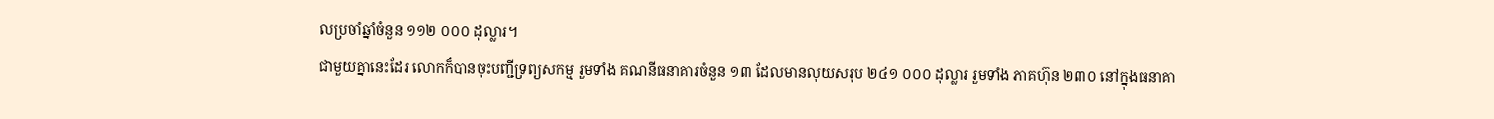លប្រចាំឆ្នាំចំនួន ១១២ ០០០ ដុល្លារ។
ជាមួយគ្នានេះដែរ លោកក៏បានចុះបញ្ជីទ្រព្យសកម្ម រួមទាំង គណនីធនាគារចំនួន ១៣ ដែលមានលុយសរុប ២៤១ ០០០ ដុល្លារ រួមទាំង ភាគហ៊ុន ២៣០ នៅក្នុងធនាគា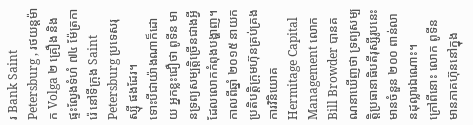រ Bank Saint Petersburg , រថយន្តម៉ាក Volga ២ គ្រឿង និង ផ្ទះល្វែងទំហំ ៧៤ ម៉ែត្រការ៉េ នៅទីក្រុង Saint Petersburg ប្រទេសរុស្ស៊ី ផងដែរ។
ទោះបីជាយ៉ាងណាក៏ដោយ អ្នកខ្លះជឿថា ពូទីន មានទ្រព្យសម្បត្តិច្រើនជាងអ្វីដែលលោកកំពុងបង្ហាញ។ កាលពីឆ្នាំ ២០១៥ នាយកប្រតិបត្តិក្រុមហ៊ុនគ្រប់គ្រងការវិនិយោគ Hermitage Capital Management លោក Bill Browder បានគណនាឃើញថា ទ្រព្យសម្បត្តិប្រធានាធិបតីរុស្សីរូបនេះមានចំនួន ២០០ ពាន់លានដុល្លារឯណោះ។
ក្រៅពីនោះ លោក ពូទីន មានភាគហ៊ុននៅក្នុង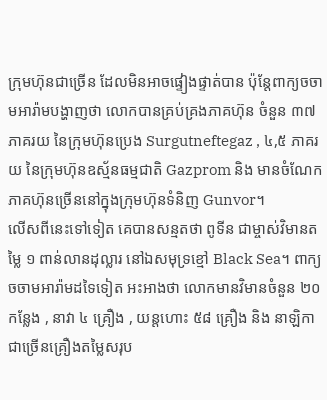ក្រុមហ៊ុនជាច្រើន ដែលមិនអាចផ្ទៀងផ្ទាត់បាន ប៉ុន្តែពាក្យចចាមអារ៉ាមបង្ហាញថា លោកបានគ្រប់គ្រងភាគហ៊ុន ចំនួន ៣៧ ភាគរយ នៃក្រុមហ៊ុនប្រេង Surgutneftegaz , ៤,៥ ភាគរយ នៃក្រុមហ៊ុនឧស្ម័នធម្មជាតិ Gazprom និង មានចំណែកភាគហ៊ុនច្រើននៅក្នុងក្រុមហ៊ុនទំនិញ Gunvor។
លើសពីនេះទៅទៀត គេបានសន្មតថា ពូទីន ជាម្ចាស់វិមានតម្លៃ ១ ពាន់លានដុល្លារ នៅឯសមុទ្រខ្មៅ Black Sea។ ពាក្យចចាមអារ៉ាមដទៃទៀត អះអាងថា លោកមានវិមានចំនួន ២០ កន្លែង , នាវា ៤ គ្រឿង , យន្តហោះ ៥៨ គ្រឿង និង នាឡិកាជាច្រើនគ្រឿងតម្លៃសរុប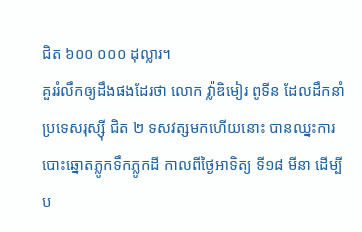ជិត ៦០០ ០០០ ដុល្លារ។
គួររំលឹកឲ្យដឹងផងដែរថា លោក វ៉្លាឌិមៀរ ពូទីន ដែលដឹកនាំប្រទេសរុស្ស៊ី ជិត ២ ទសវត្សមកហើយនោះ បានឈ្នះការបោះឆ្នោតភ្លូកទឹកភ្លូកដី កាលពីថ្ងៃអាទិត្យ ទី១៨ មីនា ដើម្បីប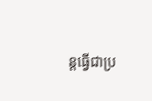ន្តធ្វើជាប្រ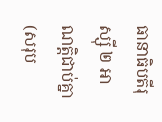ធានាធិបតីរុស្ស៊ី ២ អាណត្តិជាប់គ្នា (សរុប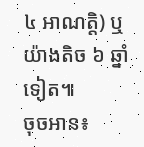៤ អាណត្តិ) ឬយ៉ាងតិច ៦ ឆ្នាំទៀត៕
ចុចអាន៖